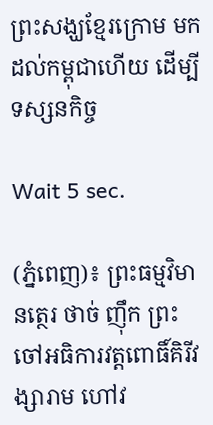ព្រះសង្ឃខ្មែរក្រោម មកដល់កម្ពុជាហើយ ដើម្បីទស្សនកិច្ច

Wait 5 sec.

(ភ្នំពេញ)៖ ព្រះធម្មវិមានត្ថេរ ថាច់ ញ៉ឹក ព្រះចៅអធិការវត្តពោធិ៍គិរីវង្សារាម ហៅវ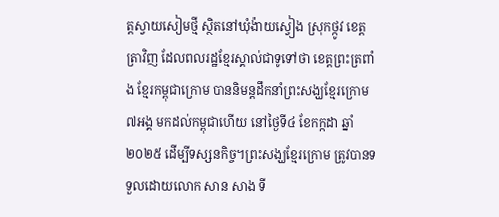ត្តស្វាយសៀមថ្មី ស្ថិតនៅឃុំង៉ាយស្វៀង ស្រុកថ្កូវ ខេត្តត្រាវិញ ដែលពលរដ្ឋខ្មែរស្គាល់ជាទូទៅថា ខេត្តព្រះត្រពាំង ខ្មែរកម្ពុជាក្រោម បាននិមន្តដឹកនាំព្រះសង្ឃខ្មែរក្រោម ៧អង្គ មកដល់កម្ពុជាហើយ នៅថ្ងៃទី៤ ខែកក្កដា ឆ្នាំ២០២៥ ដើម្បីទស្សនកិច្ច។ព្រះសង្ឃខ្មែរក្រោម ត្រូវបានទទួលដោយលោក សាន សាង ទី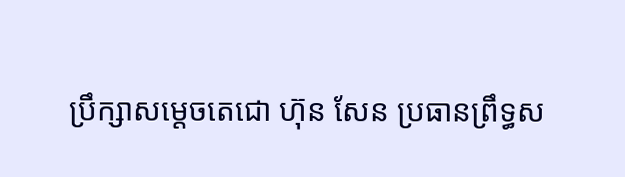ប្រឹក្សាសម្តេចតេជោ ហ៊ុន សែន ប្រធានព្រឹទ្ធស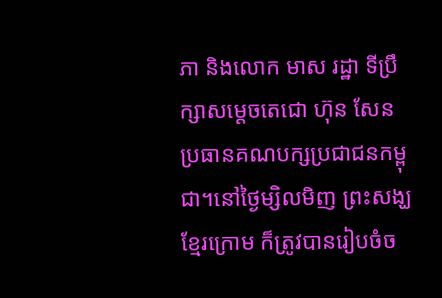ភា និងលោក មាស រដ្ឋា ទីប្រឹក្សាសម្តេចតេជោ ហ៊ុន សែន ប្រធានគណបក្សប្រជាជនកម្ពុជា។នៅថ្ងៃម្សិលមិញ ព្រះសង្ឃខ្មែរក្រោម ក៏ត្រូវបានរៀបចំច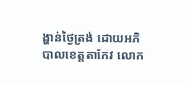ង្ហាន់ថ្ងៃត្រង់ ដោយអភិបាលខេត្តតាកែវ លោក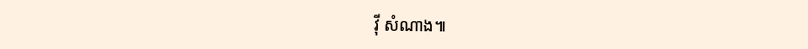វ៉ី សំណាង៕